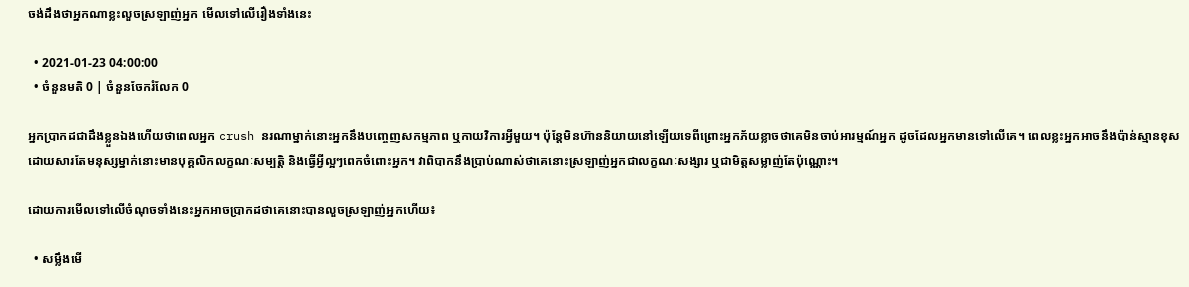ចង់ដឹងថាអ្នកណាខ្លះលួចស្រឡាញ់អ្នក មើលទៅលើរឿងទាំងនេះ

  • 2021-01-23 04:00:00
  • ចំនួនមតិ 0 | ចំនួនចែករំលែក 0

អ្នកប្រាកដជាដឹងខ្លួនឯងហើយថាពេលអ្នក crush នរណាម្នាក់នោះអ្នកនឹងបញ្ចេញសកម្មភាព ឬកាយវិការអ្វីមួយ។ ប៉ុន្តែមិនហ៊ាននិយាយនៅឡើយទេពីព្រោះអ្នកភ័យខ្លាចថាគេមិនចាប់អារម្មណ៍អ្នក ដូចដែលអ្នកមានទៅលើគេ។ ពេលខ្លះអ្នកអាចនឹងប៉ាន់ស្មានខុសដោយសារតែមនុស្សម្នាក់នោះមានបុគ្គលិកលក្ខណៈសម្បត្តិ និងធ្វើអ្វីល្អៗពេកចំពោះអ្នក។ វាពិបាកនឹងប្រាប់ណាស់ថាគេនោះស្រឡាញ់អ្នកជាលក្ខណៈសង្សារ ឬជាមិត្តសម្លាញ់តែប៉ុណ្ណោះ។

ដោយការមើលទៅលើចំណុចទាំងនេះអ្នកអាចប្រាកដថាគេនោះបានលួចស្រឡាញ់អ្នកហើយ៖

  • សម្លឹងមើ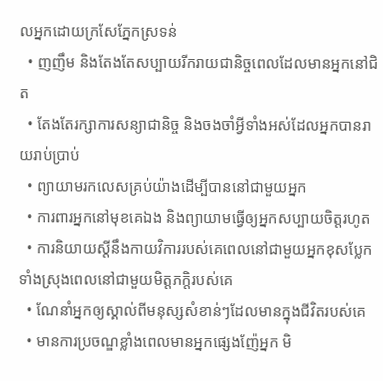លអ្នកដោយក្រសែភ្នែកស្រទន់
  • ញញឹម និងតែងតែសប្បាយរីករាយជានិច្ចពេលដែលមានអ្នកនៅជិត
  • តែងតែរក្សាការសន្យាជានិច្ច និងចងចាំអ្វីទាំងអស់ដែលអ្នកបានរាយរាប់ប្រាប់
  • ព្យាយាមរកលេសគ្រប់យ៉ាងដើម្បីបាននៅជាមួយអ្នក
  • ការពារអ្នកនៅមុខគេឯង និងព្យាយាមធ្វើឲ្យអ្នកសប្បាយចិត្តរហូត
  • ការនិយាយស្តីនឹងកាយវិការរបស់គេពេលនៅជាមួយអ្នកខុសប្លែកទាំងស្រុងពេលនៅជាមួយមិត្តភក្តិរបស់គេ
  • ណែនាំអ្នកឲ្យស្គាល់ពីមនុស្សសំខាន់ៗដែលមានក្នុងជីវិតរបស់គេ
  • មានការប្រចណ្ឌខ្លាំងពេលមានអ្នកផ្សេងញ៉ែអ្នក មិ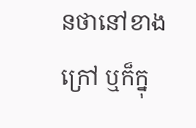នថានៅខាងក្រៅ ឬក៏ក្នុ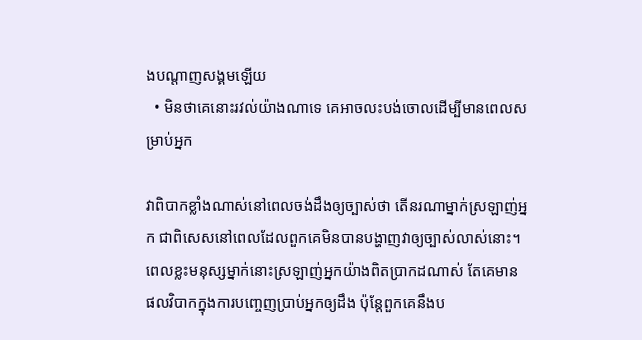ងបណ្តាញសង្គមឡើយ
  • មិនថាគេនោះរវល់យ៉ាងណាទេ គេអាចលះបង់ចោលដើម្បីមានពេលសម្រាប់អ្នក

វាពិបាកខ្លាំងណាស់នៅពេលចង់ដឹងឲ្យច្បាស់ថា តើនរណាម្នាក់ស្រឡាញ់អ្នក ជាពិសេសនៅពេលដែលពួកគេមិនបានបង្ហាញវាឲ្យច្បាស់លាស់នោះ។ ពេលខ្លះមនុស្សម្នាក់នោះស្រឡាញ់អ្នកយ៉ាងពិតប្រាកដណាស់ តែគេមានផលវិបាកក្នុងការបញ្ចេញប្រាប់អ្នកឲ្យដឹង ប៉ុន្តែពួកគេនឹងប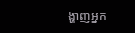ង្ហាញអ្នក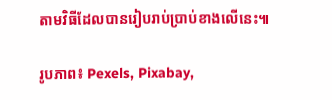តាមវិធីដែលបានរៀបរាប់ប្រាប់ខាងលើនេះ៕

រូបភាព៖ Pexels, Pixabay,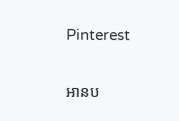Pinterest

អានប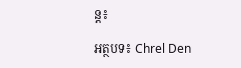ន្ត៖

អត្ថបទ៖ Chrel Den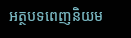អត្ថបទពេញនិយម